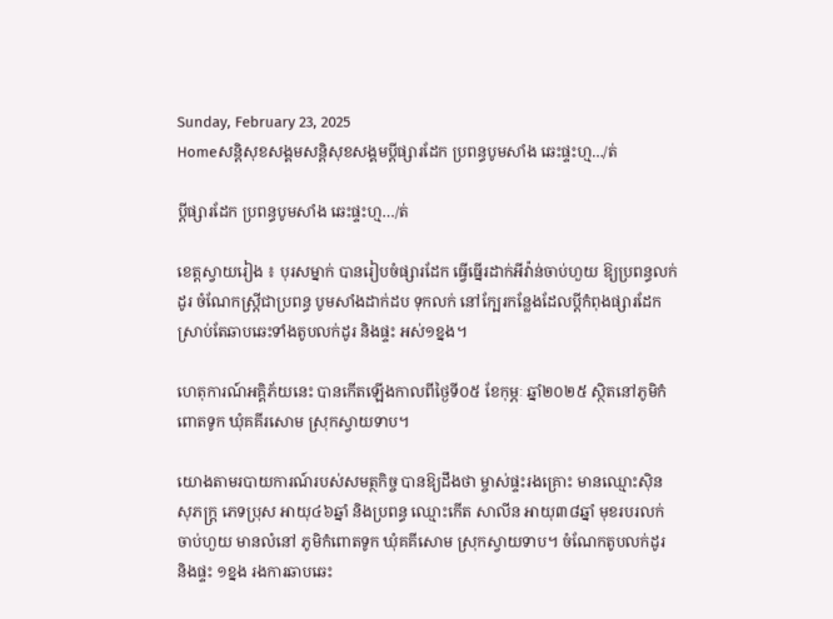Sunday, February 23, 2025
Homeសន្ដិសុខសង្គមសន្តិសុខសង្គមប្តីផ្សារដែក ប្រពន្ធបូមសាំង ឆេះផ្ទះហ្ម.../ត់

ប្តីផ្សារដែក ប្រពន្ធបូមសាំង ឆេះផ្ទះហ្ម…/ត់

ខេត្តស្វាយរៀង ៖ បុរសម្នាក់ បានរៀបចំផ្សារដែក ធ្វើធ្នើរដាក់អីវ៉ាន់ចាប់ហួយ ឱ្យប្រពន្ធលក់ដូរ ចំណែកស្ត្រីជាប្រពន្ធ បូមសាំងដាក់ដប ទុកលក់ នៅក្បែរកន្លែងដែលប្តីកំពុងផ្សារដែក ស្រាប់តែឆាបឆេះទាំងតូបលក់ដូរ និងផ្ទះ អស់១ខ្នង។

ហេតុការណ៍អគ្គិភ័យនេះ បានកើតឡើងកាលពីថ្ងៃទី០៥ ខែកុម្ភៈ ឆ្នាំ២០២៥ ស្ថិតនៅភូមិកំពោតទូក ឃុំគគីរសោម ស្រុកស្វាយទាប។

យោងតាមរបាយការណ៍របស់សមត្ថកិច្ច បានឱ្យដឹងថា ម្ចាស់ផ្ទះរងគ្រោះ មានឈ្មោះស៊ិន សុភក្ត្រ ភេទប្រុស អាយុ៤៦ឆ្នាំ និងប្រពន្ធ ឈ្មោះកើត សាលីន អាយុ៣៨ឆ្នាំ មុខរបរលក់ចាប់ហួយ មានលំនៅ ភូមិកំពោតទូក ឃុំគគីសោម ស្រុកស្វាយទាប។ ចំណែកតូបលក់ដូរ និងផ្ទះ ១ខ្នង រងការឆាបឆេះ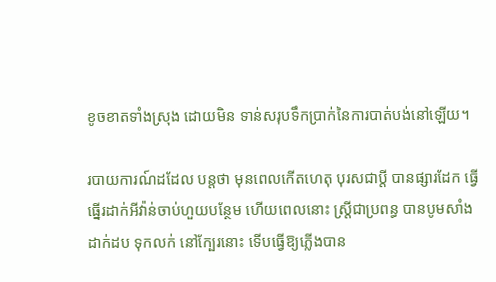ខូចខាតទាំងស្រុង ដោយមិន ទាន់សរុបទឹកប្រាក់នៃការបាត់បង់នៅឡើយ។

របាយការណ៍ដដែល បន្តថា មុនពេលកើតហេតុ បុរសជាប្តី បានផ្សារដែក ធ្វើធ្នើរដាក់អីវ៉ាន់ចាប់ហួយបន្ថែម ហើយពេលនោះ ស្ត្រីជាប្រពន្ធ បានបូមសាំងដាក់ដប ទុកលក់ នៅក្បែរនោះ ទើបធ្វើឱ្យភ្លើងបាន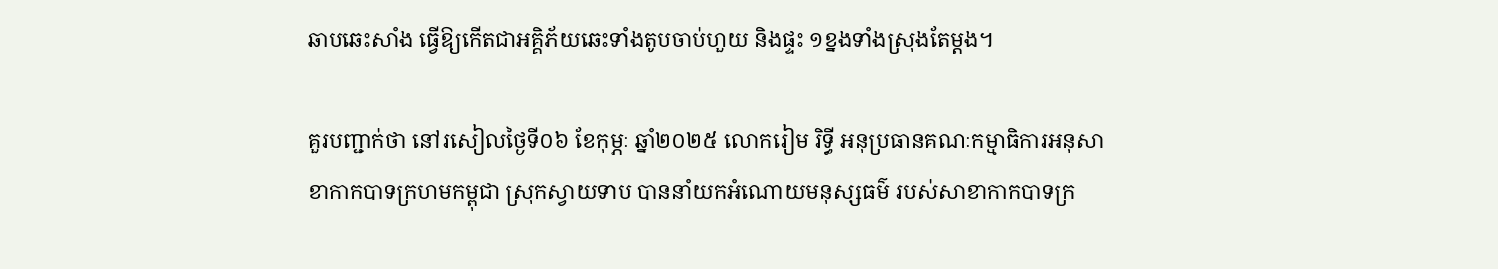ឆាបឆេះសាំង ធ្វើឱ្យកើតជាអគ្គិភ័យឆេះទាំងតូបចាប់ហួយ និងផ្ទះ ១ខ្នងទាំងស្រុងតែម្តង។

គួរបញ្ជាក់ថា នៅរសៀលថ្ងៃទី០៦ ខែកុម្ភៈ ឆ្នាំ២០២៥ លោករៀម រិទ្ធី អនុប្រធានគណៈកម្មាធិការអនុសាខាកាកបាទក្រហមកម្ពុជា ស្រុកស្វាយទាប បាននាំយកអំណោយមនុស្សធម៌ របស់សាខាកាកបាទក្រ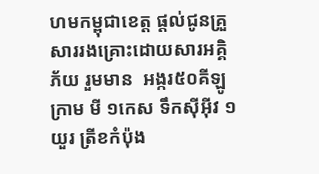ហមកម្ពុជាខេត្ត ផ្តល់ជូនគ្រួសាររងគ្រោះដោយសារអគ្គិភ័យ រួមមាន  អង្ករ៥០គីឡូក្រាម មី ១កេស ទឹកស៊ីអ៊ីវ ១យួរ ត្រីខកំប៉ុង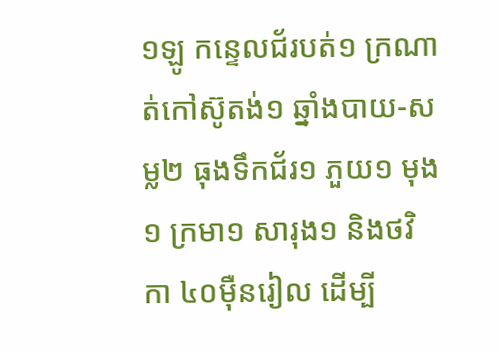១ឡូ កន្ទេលជ័របត់១ ក្រណាត់កៅស៊ូតង់១ ឆ្នាំងបាយ-សម្ល២ ធុងទឹកជ័រ១ ភួយ១ មុង១ ក្រមា១ សារុង១ និងថវិកា ៤០ម៉ឺនរៀល ដើម្បី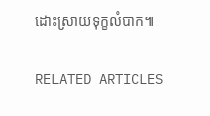ដោះស្រាយទុក្ខលំបាក៕

RELATED ARTICLES